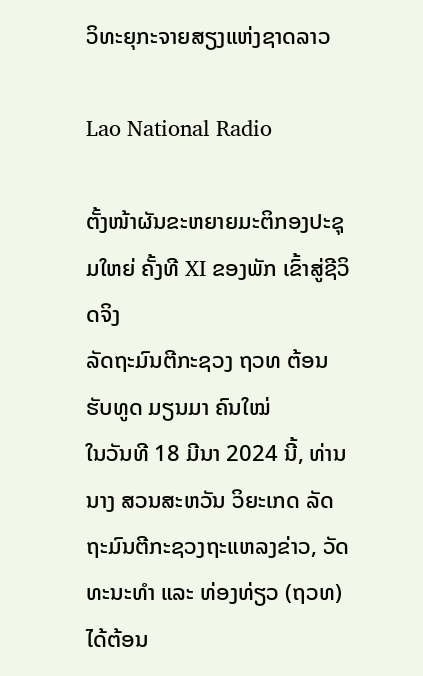ວິທະຍຸກະຈາຍສຽງແຫ່ງຊາດລາວ

Lao National Radio

ຕັ້ງໜ້າຜັນຂະຫຍາຍມະຕິກອງປະຊຸມໃຫຍ່ ຄັ້ງທີ XI ຂອງພັກ ເຂົ້າສູ່ຊີວິດຈິງ
ລັດຖະມົນຕີກະຊວງ ຖວທ ຕ້ອນຮັບທູດ ມຽນມາ ຄົນໃໝ່
ໃນວັນທີ 18 ມີນາ 2024 ນີ້, ທ່ານ ນາງ ສວນສະຫວັນ ວິຍະເກດ ລັດຖະມົນຕີກະຊວງຖະແຫລງຂ່າວ, ວັດທະນະທຳ ແລະ ທ່ອງທ່ຽວ (ຖວທ) ໄດ້ຕ້ອນ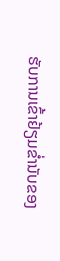ຮັບການເຂົ້າຢ້ຽມຂ່ຳນັບຂອງ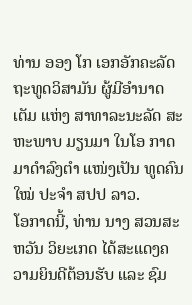ທ່ານ ອອງ ໂກ ເອກອັກຄະລັດຖະທູດວິສາມັນ ຜູ້ມີອຳນາດເຕັມ ແຫ່ງ ສາທາລະນະລັດ ສະຫະພາບ ມຽນມາ ໃນໂອ ກາດມາດຳລົງຕຳ ແໜ່ງເປັນ ທູດຄົນໃໝ່ ປະຈຳ ສປປ ລາວ.
ໂອກາດນີ້, ທ່ານ ນາງ ສວນສະຫວັນ ວິຍະເກດ ໄດ້ສະແດງຄວາມຍິນດີຕ້ອນຮັບ ແລະ ຊົມ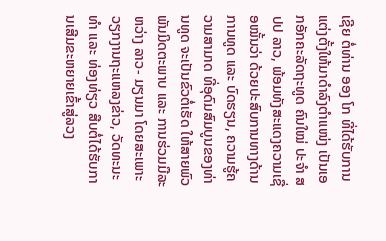ເຊີຍ ຕໍ່ທ່ານ ອອງ ໂກ ທີ່ໄດ້ຮັບການແຕ່ງຕັ້ງໃຫ້ມາດຳລົງຕຳແໜ່ງ ເປັນເອກອັກຄະລັດຖະທູດ ຄົນໃໝ່ ປະຈຳ ສປປ ລາວ, ພ້ອມທັງສະແດງຄວາມເຊື່ອໝັ້ນວ່າ ດ້ວຍປະສົບການທາງດ້ານການທູດ ແລະ ບົດຮຽນ, ຄວາມຮູ້ຄວາມສາມາດ ທີ່ອຸດົມສົມບູນຂອງທ່ານທູດ ຈະເປັນຂົວຕໍ່ເຮັດ ໃຫ້ສາຍພົວພັນມິດຕະພາບ ແລະ ການຮ່ວມມືລະຫວ່າງ ລາວ- ມຽນມາ ໂດຍສະເພາະວຽກງານຖະແຫລງຂ່າວ, ວັດທະນະທຳ ແລະ ທ່ອງທ່ຽວ ສືບຕໍ່ໄດ້ຮັບການເສີມຂະຫຍາຍເຂົ້າສູ່ລວງ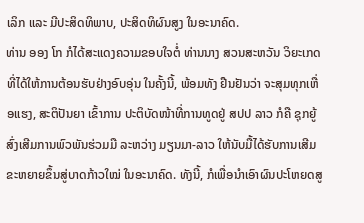ເລິກ ແລະ ມີປະສິດທິພາບ, ປະສິດທິຜົນສູງ ໃນອະນາຄົດ.
ທ່ານ ອອງ ໂກ ກໍໄດ້ສະແດງຄວາມຂອບໃຈຕໍ່ ທ່ານນາງ ສວນສະຫວັນ ວິຍະເກດ ທີ່ໄດ້ໃຫ້ການຕ້ອນຮັບຢ່າງອົບອຸ່ນ ໃນຄັ້ງນີ້, ພ້ອມທັງ ຢືນຢັນວ່າ ຈະສຸມທຸກເຫື່ອແຮງ, ສະຕິປັນຍາ ເຂົ້າການ ປະຕິບັດໜ້າທີ່ການທູດຢູ່ ສປປ ລາວ ກໍຄື ຊຸກຍູ້ສົ່ງເສີມການພົວພັນຮ່ວມມື ລະຫວ່າງ ມຽນມາ-ລາວ ໃຫ້ນັບມື້ໄດ້ຮັບການເສີມຂະຫຍາຍຂຶ້ນສູ່ບາດກ້າວໃໝ່ ໃນອະນາຄົດ. ທັງນີ້, ກໍເພື່ອນໍາເອົາຜົນປະໂຫຍດສູ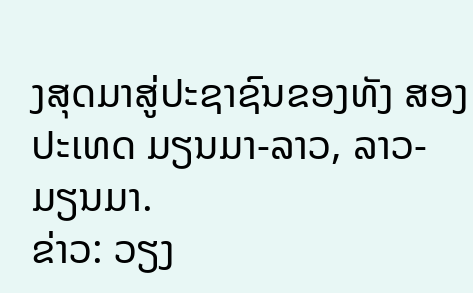ງສຸດມາສູ່ປະຊາຊົນຂອງທັງ ສອງປະເທດ ມຽນມາ-ລາວ, ລາວ-ມຽນມາ.
ຂ່າວ: ວຽງ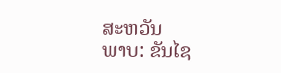ສະຫວັນ
ພາບ: ຂັນໄຊ